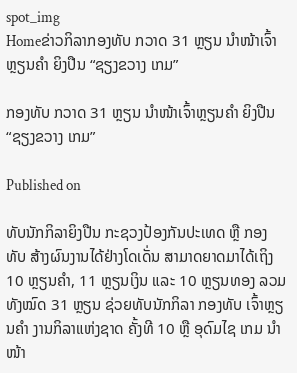spot_img
Homeຂ່າວກິລາກອງທັບ ກວາດ 31 ຫຼຽນ ນຳໜ້າເຈົ້າຫຼຽນຄຳ ຍິງປືນ “ຊຽງຂວາງ ເກມ”

ກອງທັບ ກວາດ 31 ຫຼຽນ ນຳໜ້າເຈົ້າຫຼຽນຄຳ ຍິງປືນ “ຊຽງຂວາງ ເກມ”

Published on

ທັບນັກກິລາຍິງປືນ ກະຊວງປ້ອງກັນປະເທດ ຫຼື ກອງທັບ ສ້າງຜົນງານໄດ້ຢ່າງໂດເດັ່ນ ສາມາດຍາດມາໄດ້ເຖິງ 10 ຫຼຽນຄຳ, 11 ຫຼຽນເງິນ ແລະ 10 ຫຼຽນທອງ ລວມທັງໝົດ 31 ຫຼຽນ ຊ່ວຍທັບນັກກິລາ ກອງທັບ ເຈົ້າຫຼຽນຄຳ ງານກິລາແຫ່ງຊາດ ຄັ້ງທີ 10 ຫຼື ອຸດົມໄຊ ເກມ ນຳໜ້າ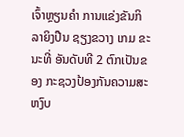ເຈົ້າຫຼຽນຄຳ ການແຂ່ງຂັນກິລາຍິງປືນ ຊຽງຂວາງ ເກມ ຂະນະທີ່ ອັນດັບທີ 2 ຕົກເປັນຂອງ ກະຊວງປ້ອງກັນຄວາມສະຫງົບ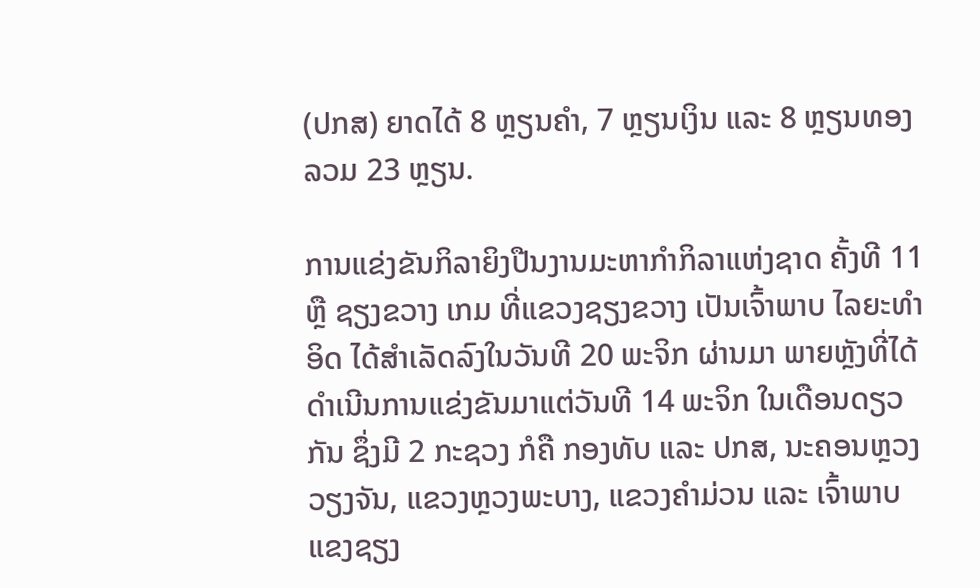(ປກສ) ຍາດໄດ້ 8 ຫຼຽນຄຳ, 7 ຫຼຽນເງິນ ແລະ 8 ຫຼຽນທອງ ລວມ 23 ຫຼຽນ.

ການແຂ່ງຂັນກິລາຍິງປືນງານມະຫາກຳກິລາແຫ່ງຊາດ ຄັ້ງທີ 11 ຫຼື ຊຽງຂວາງ ເກມ ທີ່ແຂວງຊຽງຂວາງ ເປັນເຈົ້າພາບ ໄລຍະທຳອິດ ໄດ້ສຳເລັດລົງໃນວັນທີ 20 ພະຈິກ ຜ່ານມາ ພາຍຫຼັງທີ່ໄດ້ດຳເນີນການແຂ່ງຂັນມາແຕ່ວັນທີ 14 ພະຈິກ ໃນເດືອນດຽວກັນ ຊຶ່ງມີ 2 ກະຊວງ ກໍຄື ກອງທັບ ແລະ ປກສ, ນະຄອນຫຼວງວຽງຈັນ, ແຂວງຫຼວງພະບາງ, ແຂວງຄຳມ່ວນ ແລະ ເຈົ້າພາບ ແຂງຊຽງ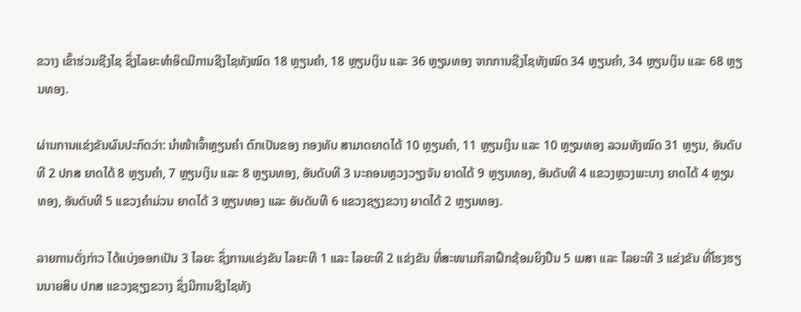ຂວາງ ເຂົ້າຮ່ວມຊີງໄຊ ຊຶ່ງໄລຍະທຳອິດມີການຊີງໄຊທັງໝົດ 18 ຫຼຽນຄຳ, 18 ຫຼຽນເງິນ ແລະ 36 ຫຼຽນທອງ ຈາກການຊີງໄຊທັງໝົດ 34 ຫຼຽນຄຳ, 34 ຫຼຽນເງິນ ແລະ 68 ຫຼຽນທອງ.

ຜ່ານການແຂ່ງຂັນຜົນປະກົດວ່າ: ນຳໜ້າເຈົ້າຫຼຽນຄຳ ຕົກເປັນຂອງ ກອງທັບ ສາມາດຍາດໄດ້ 10 ຫຼຽນຄຳ, 11 ຫຼຽນເງິນ ແລະ 10 ຫຼຽນທອງ ລວມທັງໝົດ 31 ຫຼຽນ, ອັນດັບທີ 2 ປກສ ຍາດໄດ້ 8 ຫຼຽນຄຳ, 7 ຫຼຽນເງິນ ແລະ 8 ຫຼຽນທອງ, ອັນດັບທີ 3 ນະຄອນຫຼວງວຽງຈັນ ຍາດໄດ້ 9 ຫຼຽນທອງ, ອັນດັບທີ 4 ແຂວງຫຼວງພະບາງ ຍາດໄດ້ 4 ຫຼຽນທອງ, ອັນດັບທີ 5 ແຂວງຄຳມ່ວນ ຍາດໄດ້ 3 ຫຼຽນທອງ ແລະ ອັນດັບທີ 6 ແຂວງຊຽງຂວາງ ຍາດໄດ້ 2 ຫຼຽນທອງ.

ລາຍການດັ່ງກ່າວ ໄດ້ແບ່ງອອກເປັນ 3 ໄລຍະ ຊຶ່ງການແຂ່ງຂັນ ໄລຍະທີ 1 ແລະ ໄລຍະທີ 2 ແຂ່ງຂັນ ທີ່ສະໜາມກິລາຝຶກຊ້ອມຍິງປືນ 5 ເມສາ ແລະ ໄລຍະທີ 3 ແຂ່ງຂັນ ທີ່ໂຮງຮຽນນາຍສິບ ປກສ ແຂວງຊຽງຂວາງ ຊຶ່ງມີການຊີງໄຊທັງ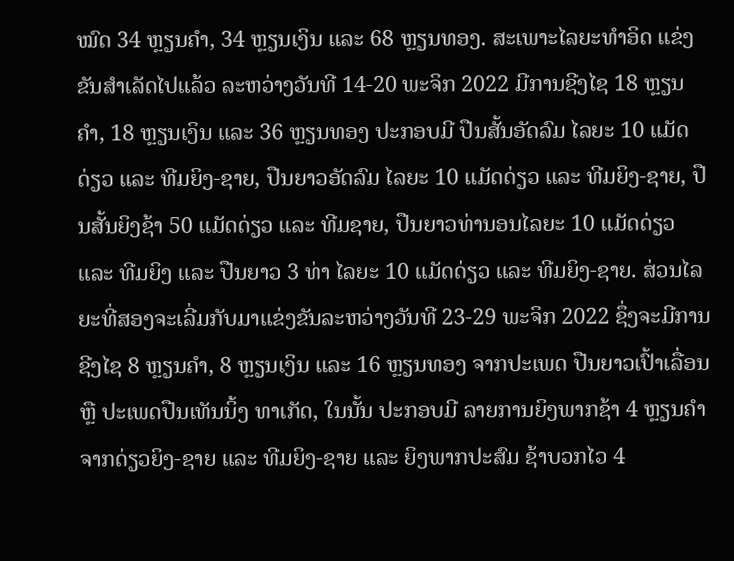ໝົດ 34 ຫຼຽນຄຳ, 34 ຫຼຽນເງິນ ແລະ 68 ຫຼຽນທອງ. ສະເພາະໄລຍະທຳອິດ ແຂ່ງຂັນສຳເລັດໄປແລ້ວ ລະຫວ່າງວັນທີ 14-20 ພະຈິກ 2022 ມີການຊີງໄຊ 18 ຫຼຽນຄຳ, 18 ຫຼຽນເງິນ ແລະ 36 ຫຼຽນທອງ ປະກອບມີ ປືນສັ້ນອັດລົມ ໄລຍະ 10 ແມັດດ່ຽວ ແລະ ທີມຍິງ-ຊາຍ, ປືນຍາວອັດລົມ ໄລຍະ 10 ແມັດດ່ຽວ ແລະ ທີມຍິງ-ຊາຍ, ປືນສັ້ນຍິງຊ້າ 50 ແມັດດ່ຽວ ແລະ ທີມຊາຍ, ປືນຍາວທ່ານອນໄລຍະ 10 ແມັດດ່ຽວ ແລະ ທີມຍິງ ແລະ ປືນຍາວ 3 ທ່າ ໄລຍະ 10 ແມັດດ່ຽວ ແລະ ທີມຍິງ-ຊາຍ. ສ່ວນໄລຍະທີ່ສອງຈະເລີ່ມກັບມາແຂ່ງຂັນລະຫວ່າງວັນທີ 23-29 ພະຈິກ 2022 ຊຶ່ງຈະມີການຊີງໄຊ 8 ຫຼຽນຄຳ, 8 ຫຼຽນເງິນ ແລະ 16 ຫຼຽນທອງ ຈາກປະເພດ ປືນຍາວເປົ້າເລື່ອນ ຫຼື ປະເພດປືນເທັນນິ້ງ ທາເກັດ, ໃນນັ້ນ ປະກອບມີ ລາຍການຍິງພາກຊ້າ 4 ຫຼຽນຄຳ ຈາກດ່ຽວຍິງ-ຊາຍ ແລະ ທີມຍິງ-ຊາຍ ແລະ ຍິງພາກປະສົມ ຊ້າບວກໄວ 4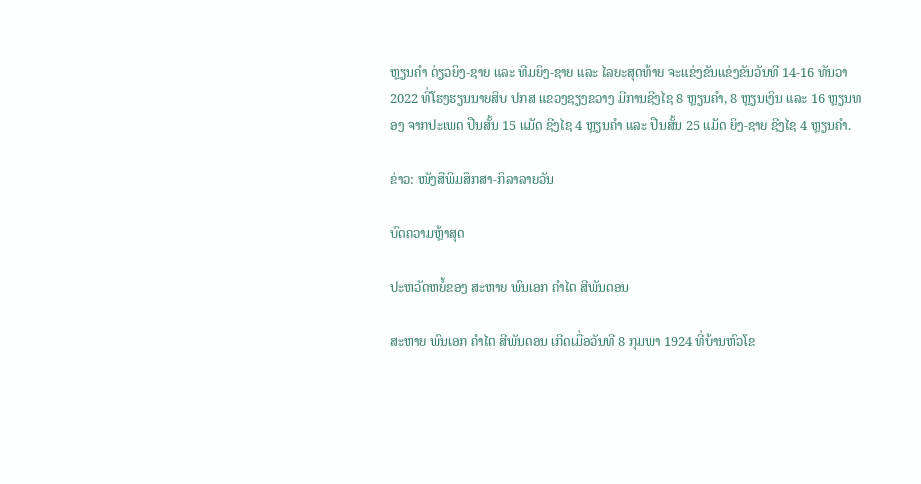ຫຼຽນຄຳ ດ່ຽວຍິງ-ຊາຍ ແລະ ທີມຍິງ-ຊາຍ ແລະ ໄລຍະສຸດທ້າຍ ຈະແຂ່ງຂັນແຂ່ງຂັນວັນທີ 14-16 ທັນວາ 2022 ທີ່ໂຮງຮຽນນາຍສິບ ປກສ ແຂວງຊຽງຂວາງ ມີການຊີງໄຊ 8 ຫຼຽນຄຳ, 8 ຫຼຽນເງິນ ແລະ 16 ຫຼຽນທອງ ຈາກປະເພດ ປືນສັ້ນ 15 ແມັດ ຊີງໄຊ 4 ຫຼຽນຄຳ ແລະ ປືນສັ້ນ 25 ແມັດ ຍິງ-ຊາຍ ຊີງໄຊ 4 ຫຼຽນຄຳ.

ຂ່າວ: ໜັງສືພິມສຶກສາ-ກິລາລາຍວັນ

ບົດຄວາມຫຼ້າສຸດ

ປະຫວັດຫຍໍ້ຂອງ ສະຫາຍ ພົນເອກ ຄຳໄຕ ສີພັນດອນ

ສະຫາຍ ພົນເອກ ຄຳໄຕ ສີພັນດອນ ເກີດເມື່ອວັນທີ 8 ກຸມພາ 1924 ທີ່ບ້ານຫົວໂຂ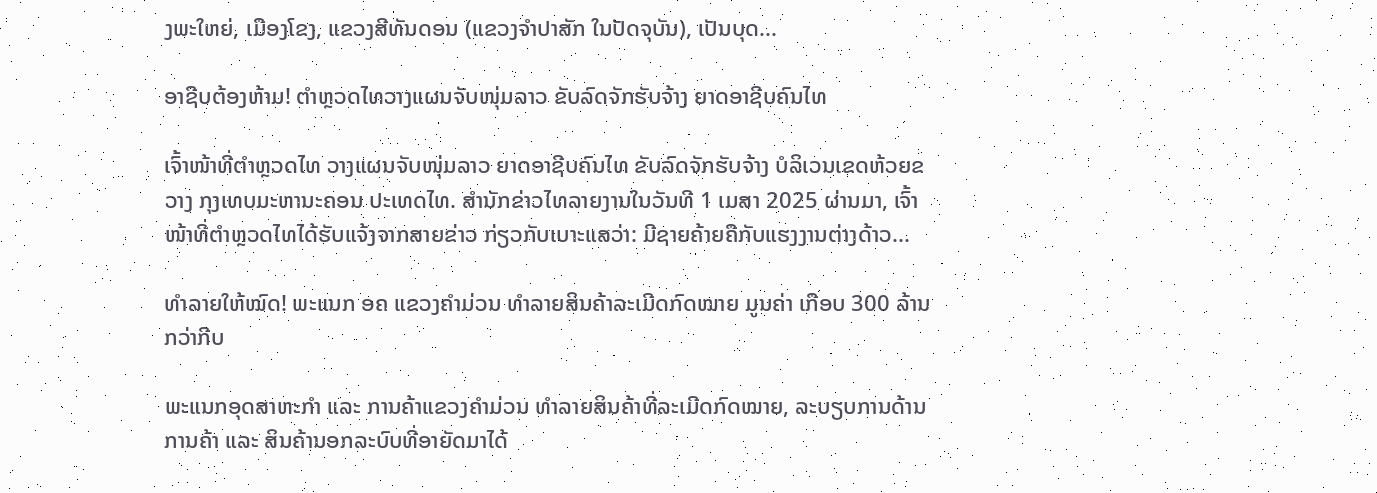ງພະໃຫຍ່, ເມືອງໂຂງ, ແຂວງສີທັນດອນ (ແຂວງຈຳປາສັກ ໃນປັດຈຸບັນ), ເປັນບຸດ...

ອາຊີບຕ້ອງຫ້າມ! ຕຳຫຼວດໄທວາງແຜນຈັບໜຸ່ມລາວ ຂັບລົດຈັກຮັບຈ້າງ ຍາດອາຊີບຄົນໄທ

ເຈົ້າໜ້າທີ່ຕຳຫຼວດໄທ ວາງແຜນຈັບໜຸ່ມລາວ ຍາດອາຊີບຄົນໄທ ຂັບລົດຈັກຮັບຈ້າງ ບໍລິເວນເຂດຫ້ວຍຂວາງ ກຸງເທບມະຫານະຄອນ ປະເທດໄທ. ສຳນັກຂ່າວໄທລາຍງານໃນວັນທີ 1 ເມສາ 2025 ຜ່ານມາ, ເຈົ້າໜ້າທີ່ຕຳຫຼວດໄທໄດ້ຮັບແຈ້ງຈາກສາຍຂ່າວ ກ່ຽວກັບເບາະແສວ່າ: ມີຊາຍຄ້າຍຄືກັບແຮງງານຕ່າງດ້າວ...

ທຳລາຍໃຫ້ໝົດ! ພະແນກ ອຄ ແຂວງຄຳມ່ວນ ທຳລາຍສິນຄ້າລະເມີດກົດໝາຍ ມູນຄ່າ ເກືອບ 300 ລ້ານ ກວ່າກີບ

ພະແນກອຸດສາຫະກຳ ແລະ ການຄ້າແຂວງຄຳມ່ວນ ທຳລາຍສິນຄ້າທີ່ລະເມີດກົດໝາຍ, ລະບຽບການດ້ານການຄ້າ ແລະ ສິນຄ້ານອກລະບົບທີ່ອາຍັດມາໄດ້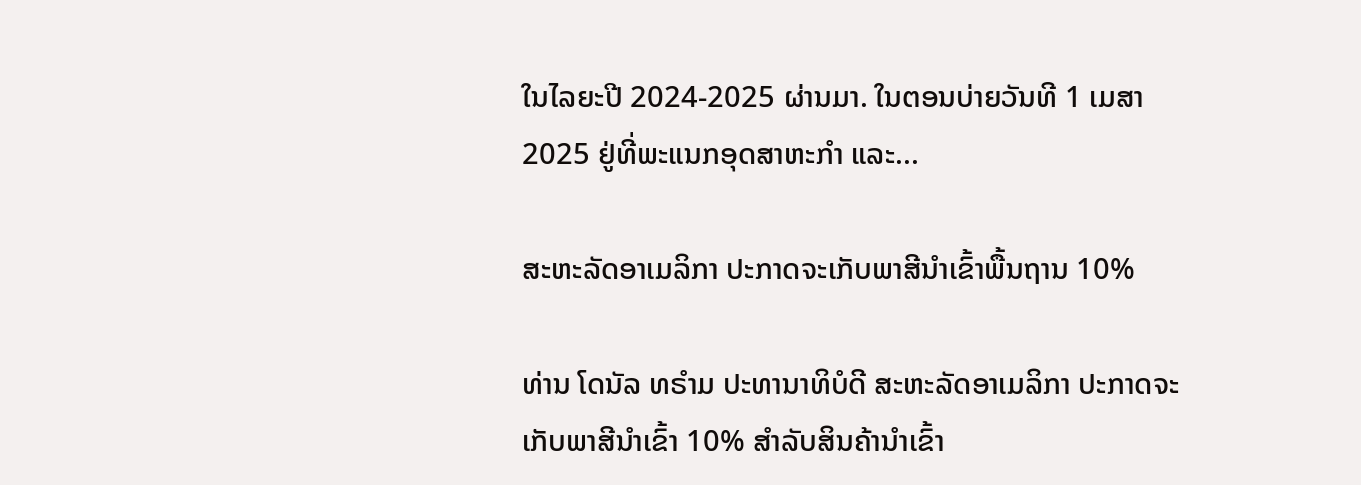ໃນໄລຍະປີ 2024-2025 ຜ່ານມາ. ໃນຕອນບ່າຍວັນທີ 1 ເມສາ 2025 ຢູ່ທີ່ພະແນກອຸດສາຫະກໍາ ແລະ...

ສະຫະລັດອາເມລິກາ ປະກາດຈະເກັບພາສີນຳເຂົ້າພື້ນຖານ 10%

ທ່ານ ໂດນັລ ທຣຳມ ປະທານາທິບໍດີ ສະຫະລັດອາເມລິກາ ປະກາດຈະເກັບພາສີນຳເຂົ້າ 10% ສຳລັບສິນຄ້ານຳເຂົ້າ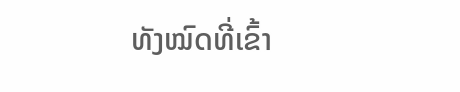ທັງໝົດທີ່ເຂົ້າ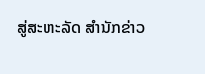ສູ່ສະຫະລັດ ສຳນັກຂ່າວ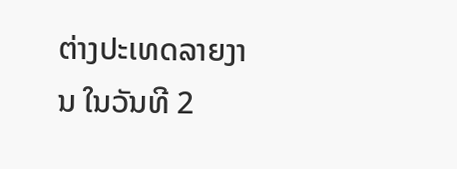ຕ່າງປະເທດລາຍງານ ໃນວັນທີ 2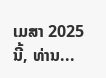ເມສາ 2025 ນີ້, ທ່ານ...